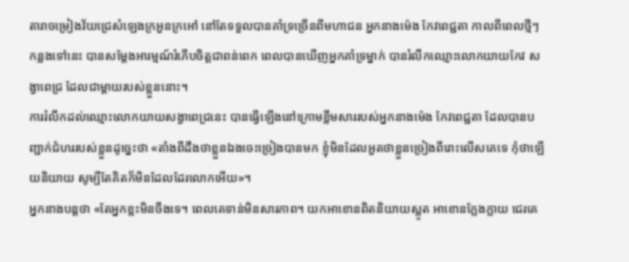តារាចម្រៀងវ័យជ្រេសំឡេងក្រអួនក្រអៅ នៅតែទទួលបានគាំទ្រច្រើនពីមហាជន អ្នកនាងម៉េង កែវពេជ្ជតា កាលពីពេលថ្មីៗកន្លងទៅនេះ បានសម្ដែងអារម្មណ៍រំភើបចិត្តជាពន់ពេក ពេលបានឃើញអ្នកគាំទ្រម្នាក់ បានរំលឹកឈ្មោះលោកយាយកែវ សង្វាពេជ្រ ដែលជាម្ដាយរបស់ខ្លួននោះ។
ការរំលឹកដល់ឈ្មោះលោកយាយសង្វាពេជ្រនេះ បានធ្វើឡើងនៅក្រោមខ្លឹមសាររបស់អ្នកនាងម៉េង កែវពេជ្ជតា ដែលបានបញ្ជាក់ជំហររបស់ខ្លួនដូច្នេះថា «តាំងពីដឹងថាខ្លួនឯងចេះច្រៀងបានមក ខ្ញុំមិនដែលអួតថាខ្លួនច្រៀងពីរោះលើសគេទេ កុំថាឡើយនិយាយ សូម្បីតែគិតក៏មិនដែលដែរលោកអើយ»។
អ្នកនាងបន្តថា «តែអ្នកខ្លះមិនចឹងទេ។ ពេលគេទាន់មិនសារភាព។ យកអាខោនពិតនិយាយស្លូត អាខោនក្លែងក្លាយ ជេរគេ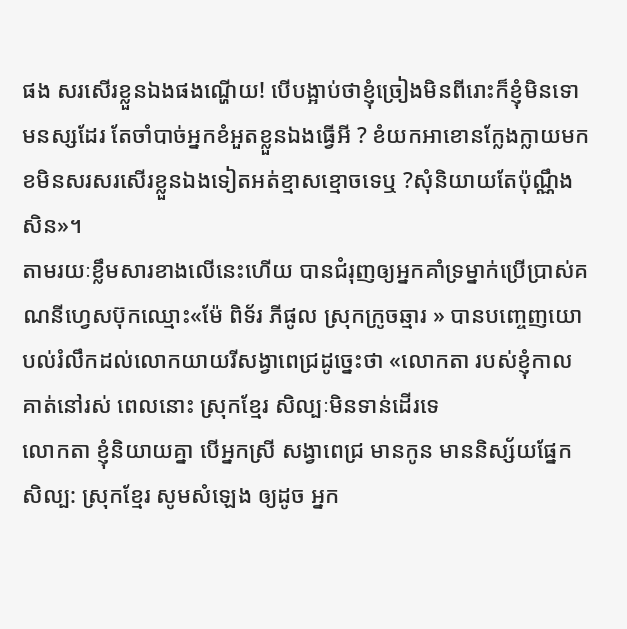ផង សរសើរខ្លួនឯងផងណ្ហើយ! បើបង្អាប់ថាខ្ញុំច្រៀងមិនពីរោះក៏ខ្ញុំមិនទោមនស្សដែរ តែចាំបាច់អ្នកខំអួតខ្លួនឯងធ្វើអី ? ខំយកអាខោនក្លែងក្លាយមកខមិនសរសរសើរខ្លួនឯងទៀតអត់ខ្មាសខ្មោចទេឬ ?សុំនិយាយតែប៉ុណ្ណឹងសិន»។
តាមរយៈខ្លឹមសារខាងលើនេះហើយ បានជំរុញឲ្យអ្នកគាំទ្រម្នាក់ប្រើប្រាស់គណនីហ្វេសប៊ុកឈ្មោះ«ម៉ែ ពិទ័រ ភីផូល ស្រុកក្រូចឆ្មារ » បានបញ្ចេញយោបល់រំលឹកដល់លោកយាយរីសង្វាពេជ្រដូច្នេះថា «លោកតា របស់ខ្ញុំកាល គាត់នៅរស់ ពេលនោះ ស្រុកខ្មែរ សិល្បៈមិនទាន់ដើរទេ
លោកតា ខ្ញុំនិយាយគ្នា បើអ្នកស្រី សង្វាពេជ្រ មានកូន មាននិស្ស័យផ្នែកសិល្ប: ស្រុកខ្មែរ សូមសំឡេង ឲ្យដូច អ្នក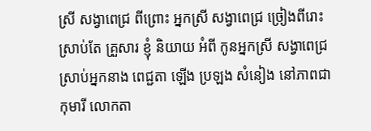ស្រី សង្វាពេជ្រ ពីព្រោះ អ្នកស្រី សង្វាពេជ្រ ច្រៀងពីរោះ ស្រាប់តែ គ្រួសារ ខ្ញុំ និយាយ អំពី កូនអ្នកស្រី សង្វាពេជ្រ ស្រាប់អ្នកនាង ពេជ្ជតា ឡើង ប្រឡង សំនៀង នៅភាពជាកុមារី លោកតា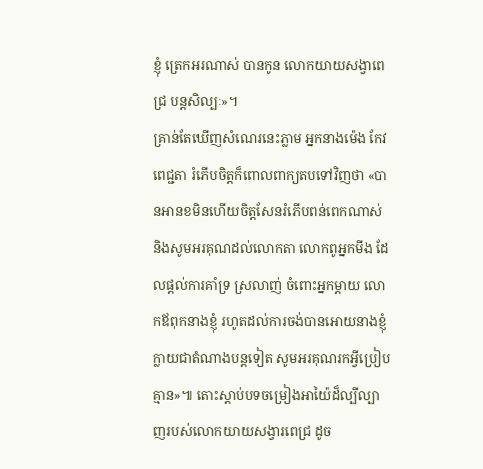ខ្ញុំ ត្រេកអរណាស់ បានកូន លោកយាយសង្វាពេជ្រ បន្តសិល្បៈ»។
គ្រាន់តែឃើញសំណេរនេះភ្លាម អ្នកនាងម៉េង កែវពេជ្ជតា រំភើបចិត្តក៏ពោលពាក្យតបទៅវិញថា «បានអានខមិនហើយចិត្តសែនរំភើបពន់ពេកណាស់ និងសូមអរគុណដល់លោកតា លោកពូអ្នកមីង ដែលផ្តល់ការគាំទ្រ ស្រលាញ់ ចំពោះអ្នកម្តាយ លោកឪពុកនាងខ្ញុំ រហូតដល់ការចង់បានអោយនាងខ្ញុំក្លាយជាតំណាងបន្តទៀត សូមអរគុណរកអ្វីប្រៀបគ្មាន»៕ តោះស្ដាប់បទចម្រៀងអាយ៉ៃដ៏ល្បីល្បាញរបស់លោកយាយសង្វារពេជ្រ ដូច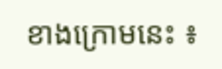ខាងក្រោមនេះ ៖